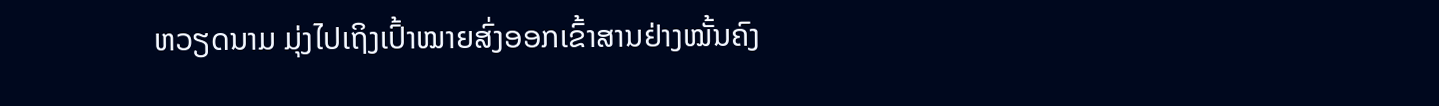ຫວຽດນາມ ມຸ່ງໄປເຖິງເປົ້າໝາຍສົ່ງອອກເຂົ້າສານຢ່າງໝັ້ນຄົງ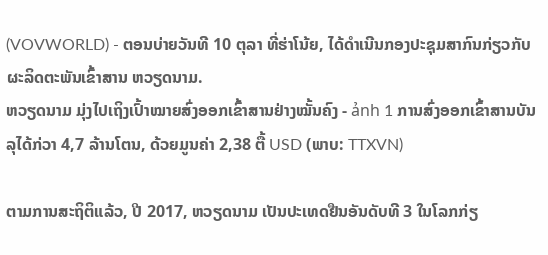(VOVWORLD) - ຕອນບ່າຍວັນທີ 10 ຕຸລາ ທີ່ຮ່າໂນ້ຍ, ໄດ້ດຳເນີນກອງປະຊຸມສາກົນກ່ຽວກັບຜະລິດຕະພັນເຂົ້າສານ ຫວຽດນາມ.
ຫວຽດນາມ ມຸ່ງໄປເຖິງເປົ້າໝາຍສົ່ງອອກເຂົ້າສານຢ່າງໝັ້ນຄົງ - ảnh 1 ການສົ່ງອອກເຂົ້າສານບັນລຸໄດ້ກ່ວາ 4,7 ລ້ານໂຕນ, ດ້ວຍມູນຄ່າ 2,38 ຕື້ USD (ພາບ: TTXVN)

ຕາມການສະຖິຕິແລ້ວ, ປີ 2017, ຫວຽດນາມ ເປັນປະເທດຢືນອັນດັບທີ 3 ໃນໂລກກ່ຽ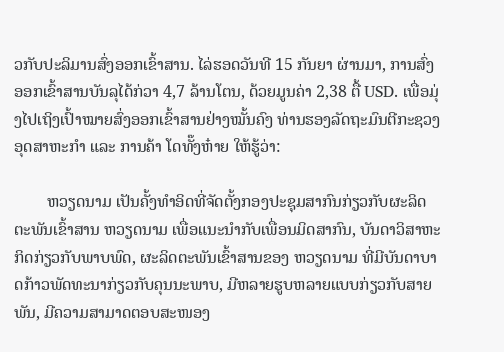ວກັບປະລິມານສົ່ງອອກເຂົ້າສານ. ໄລ່ຮອດວັນທີ 15 ກັນຍາ ຜ່ານມາ, ການສົ່ງອອກເຂົ້າສານບັນລຸໄດ້ກ່ວາ 4,7 ລ້ານໂຕນ, ດ້ວຍມູນຄ່າ 2,38 ຕື້ USD. ເພື່ອມຸ່ງໄປເຖິງເປົ້າໝາຍສົ່ງອອກເຂົ້າສານຢ່າງໝັ້ນຄົງ ທ່ານຮອງລັດຖະມົນຕີກະຊວງອຸດສາຫະກຳ ແລະ ການຄ້າ ໂດທັ໊ງຫ໋າຍ ໃຫ້ຮູ້ວ່າ:

        ຫວຽດນາມ ເປັນຄັ້ງທຳອິດທີ່ຈັດຕັ້ງກອງປະຊຸມສາກົນກ່ຽວກັບຜະລິດຕະພັນເຂົ້າສານ ຫວຽດນາມ ເພື່ອແນະນຳກັບເພື່ອນມິດສາກົນ, ບັນດາວິສາຫະກິດກ່ຽວກັບພາບພົດ, ຜະລິດຕະພັນເຂົ້າສານຂອງ ຫວຽດນາມ ທີ່ມີບັນດາບາດກ້າວພັດທະນາກ່ຽວກັບຄຸນນະພາບ, ມີຫລາຍຮູບຫລາຍແບບກ່ຽວກັບສາຍພັນ, ມີຄວາມສາມາດຕອບສະໜອງ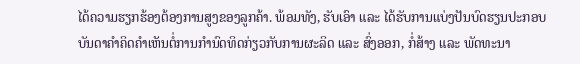ໄດ້ຄວາມຮຽກຮ້ອງຕ້ອງການສູງຂອງລູກຄ້າ. ພ້ອມທັງ, ຮັບເອົາ ແລະ ໄດ້ຮັບການແບ່ງປັນບົດຮຽນປະກອບບັນດາຄຳຄິດຄຳເຫັນຕໍ່ການກຳນົດທິດກ່ຽວກັບການຜະລິດ ແລະ ສົ່ງອອກ, ກໍ່ສ້າງ ແລະ ພັດທະນາ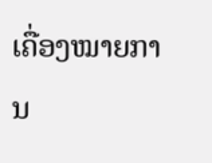ເຄື່ອງໝາຍການ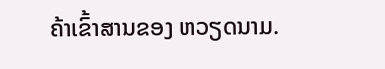ຄ້າເຂົ້າສານຂອງ ຫວຽດນາມ.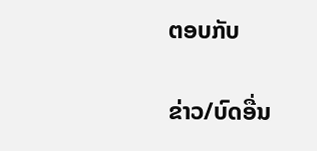ຕອບກັບ

ຂ່າວ/ບົດອື່ນ